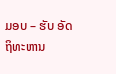ມອບ – ຮັບ ອັດຖິທະຫານ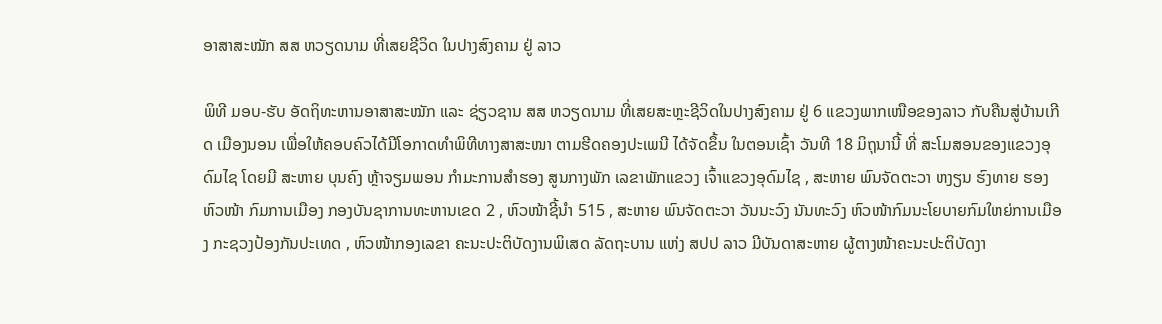ອາສາສະໝັກ ສສ ຫວຽດນາມ ທີ່ເສຍຊີວິດ ໃນປາງສົງຄາມ ຢູ່ ລາວ

ພິທີ ມອບ-ຮັບ ອັດຖິທະຫານອາສາສະໝັກ ແລະ ຊ່ຽວຊານ ສສ ຫວຽດນາມ ທີ່ເສຍສະຫຼະຊີວິດໃນປາງສົງຄາມ ຢູ່ 6 ແຂວງພາກເໜືອຂອງລາວ ກັບຄືນສູ່ບ້ານເກີດ ເມືອງນອນ ເພື່ອໃຫ້ຄອບຄົວໄດ້ມີໂອກາດທຳພິທີທາງສາສະໜາ ຕາມຮີດຄອງປະເພນີ ໄດ້ຈັດຂຶ້ນ ໃນຕອນເຊົ້າ ວັນທີ 18 ມິຖຸນານີ້ ທີ່ ສະໂມສອນຂອງແຂວງອຸດົມໄຊ ໂດຍມີ ສະຫາຍ ບຸນຄົງ ຫຼ້າຈຽມພອນ ກຳມະການສຳຮອງ ສູນກາງພັກ ເລຂາພັກແຂວງ ເຈົ້າແຂວງອຸດົມໄຊ , ສະຫາຍ ພົນຈັດຕະວາ ຫງຽນ ຮົງທາຍ ຮອງຫົວໜ້າ ກົມການເມືອງ ກອງບັນຊາການທະຫານເຂດ 2 , ຫົວໜ້າຊີ້ນຳ 515 , ສະຫາຍ ພົນຈັດຕະວາ ວັນນະວົງ ນັນທະວົງ ຫົວໜ້າກົມນະໂຍບາຍກົມໃຫຍ່ການເມືອງ ກະຊວງປ້ອງກັນປະເທດ , ຫົວໜ້າກອງເລຂາ ຄະນະປະຕິບັດງານພິເສດ ລັດຖະບານ ແຫ່ງ ສປປ ລາວ ມີບັນດາສະຫາຍ ຜູ້ຕາງໜ້າຄະນະປະຕິບັດງາ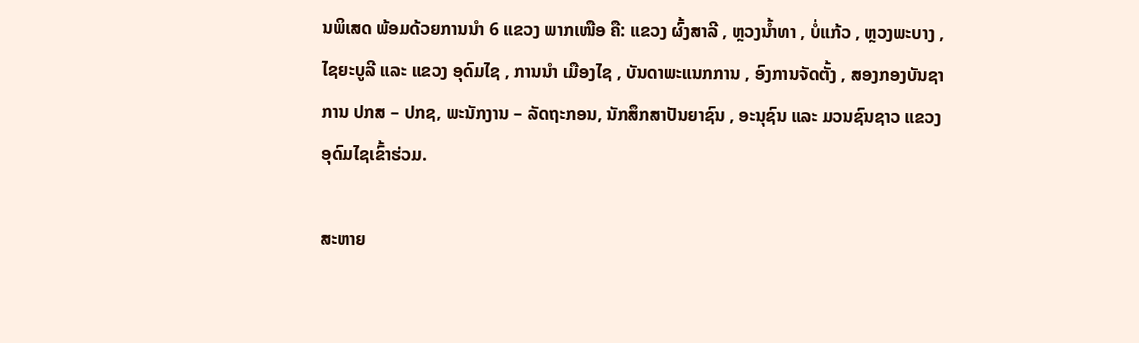ນພິເສດ ພ້ອມດ້ວຍການນໍາ 6 ແຂວງ ພາກເໜືອ ຄື: ແຂວງ ຜົ້ງສາລີ , ຫຼວງນ້ຳທາ , ບໍ່ແກ້ວ , ຫຼວງພະບາງ , ໄຊຍະບູລີ ແລະ ແຂວງ ອຸດົມໄຊ , ການນຳ ເມືອງໄຊ , ບັນດາພະແນກການ , ອົງການຈັດຕັ້ງ , ສອງກອງບັນຊາການ ປກສ – ປກຊ, ພະນັກງານ – ລັດຖະກອນ, ນັກສຶກສາປັນຍາຊົນ , ອະນຸຊົນ ແລະ ມວນຊົນຊາວ ແຂວງ ອຸດົມໄຊເຂົ້າຮ່ວມ.

ສະຫາຍ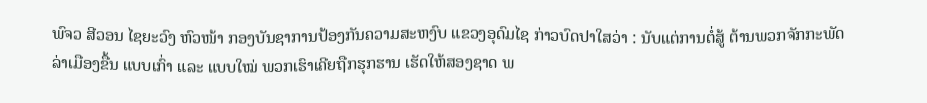ພົຈວ ສີວອນ ໄຊຍະວົງ ຫົວໜ້າ ກອງບັນຊາການປ້ອງກັນຄວາມສະຫງົບ ແຂວງອຸດົມໄຊ ກ່າວບົດປາໃສວ່າ : ນັບແຕ່ການຕໍ່ສູ້ ຕ້ານພວກຈັກກະພັດລ່າເມືອງຂື້ນ ແບບເກົ່າ ແລະ ແບບໃໝ່ ພວກເຮົາເຄີຍຖືກຮຸກຮານ ເຮັດໃຫ້ສອງຊາດ ພ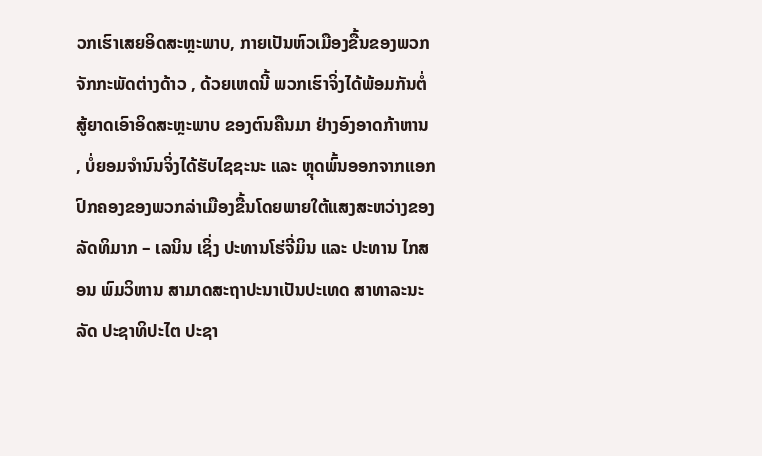ວກເຮົາເສຍອິດສະຫຼະພາບ, ກາຍເປັນຫົວເມືອງຂື້ນຂອງພວກຈັກກະພັດຕ່າງດ້າວ , ດ້ວຍເຫດນີ້ ພວກເຮົາຈິ່ງໄດ້ພ້ອມກັນຕໍ່ສູ້ຍາດເອົາອິດສະຫຼະພາບ ຂອງຕົນຄືນມາ ຢ່າງອົງອາດກ້າຫານ , ບໍ່ຍອມຈຳນົນຈິ່ງໄດ້ຮັບໄຊຊະນະ ແລະ ຫຼຸດພົ້ນອອກຈາກແອກປົກຄອງຂອງພວກລ່າເມືອງຂື້ນໂດຍພາຍໃຕ້ແສງສະຫວ່າງຂອງ ລັດທິມາກ – ເລນິນ ເຊິ່ງ ປະທານໂຮ່ຈີ່ມິນ ແລະ ປະທານ ໄກສອນ ພົມວິຫານ ສາມາດສະຖາປະນາເປັນປະເທດ ສາທາລະນະລັດ ປະຊາທິປະໄຕ ປະຊາ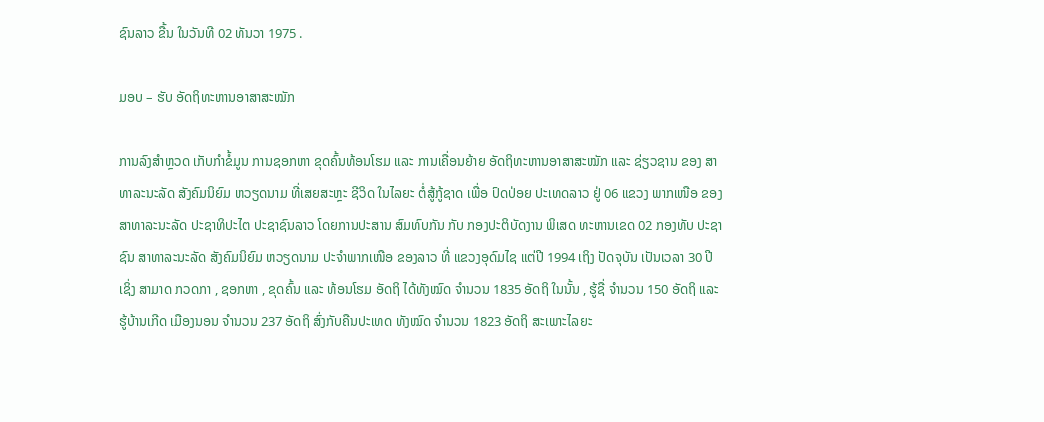ຊົນລາວ ຂື້ນ ໃນວັນທີ 02 ທັນວາ 1975 .

ມອບ – ຮັບ ອັດຖິທະຫານອາສາສະໝັກ

ການລົງສໍາຫຼວດ ເກັບກໍາຂໍ້ມູນ ການຊອກຫາ ຂຸດຄົ້ນທ້ອນໂຮມ ແລະ ການເຄື່ອນຍ້າຍ ອັດຖິທະຫານອາສາສະໝັກ ແລະ ຊ່ຽວຊານ ຂອງ ສາທາລະນະລັດ ສັງຄົມນິຍົມ ຫວຽດນາມ ທີ່ເສຍສະຫຼະ ຊີວິດ ໃນໄລຍະ ຕໍ່ສູ້ກູ້ຊາດ ເພື່ອ ປົດປ່ອຍ ປະເທດລາວ ຢູ່ 06 ແຂວງ ພາກເໜືອ ຂອງ ສາທາລະນະລັດ ປະຊາທິປະໄຕ ປະຊາຊົນລາວ ໂດຍການປະສານ ສົມທົບກັນ ກັບ ກອງປະຕິບັດງານ ພິເສດ ທະຫານເຂດ 02 ກອງທັບ ປະຊາຊົນ ສາທາລະນະລັດ ສັງຄົມນິຍົມ ຫວຽດນາມ ປະຈໍາພາກເໜືອ ຂອງລາວ ທີ່ ແຂວງອຸດົມໄຊ ແຕ່ປີ 1994 ເຖິງ ປັດຈຸບັນ ເປັນເວລາ 30 ປີ ເຊິ່ງ ສາມາດ ກວດກາ , ຊອກຫາ , ຂຸດຄົ້ນ ແລະ ທ້ອນໂຮມ ອັດຖິ ໄດ້ທັງໝົດ ຈໍານວນ 1835 ອັດຖິ ໃນນັ້ນ , ຮູ້ຊື່ ຈໍານວນ 150 ອັດຖິ ແລະ ຮູ້ບ້ານເກີດ ເມືອງນອນ ຈໍານວນ 237 ອັດຖິ ສົ່ງກັບຄືນປະເທດ ທັງໝົດ ຈຳນວນ 1823 ອັດຖິ ສະເພາະໄລຍະ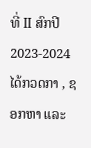ທີ່ II ສົກປີ 2023-2024 ໄດ້ກວດກາ , ຊອກຫາ ແລະ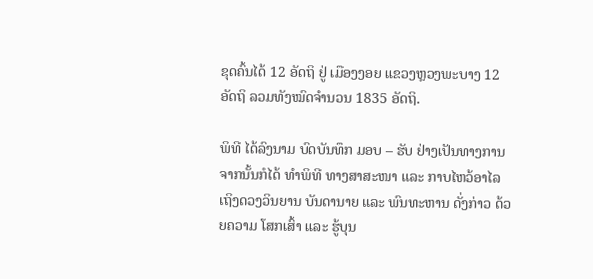ຂຸດຄົ້ນໄດ້ 12 ອັດຖິ ຢູ່ ເມືອງງອຍ ແຂວງຫຼວງພະບາງ 12 ອັດຖິ ລວມທັງໝົດຈໍານວນ 1835 ອັດຖິ.

ພິທີ ໄດ້ລົງນາມ ບົດບັນທຶກ ມອບ – ຮັບ ຢ່າງເປັນທາງການ ຈາກນັ້ນກໍໄດ້ ທຳພິທີ ທາງສາສະໜາ ແລະ ກາບໄຫວ້ອາໄລ ເຖິງດວງວິນຍານ ບັນດານາຍ ແລະ ພົນທະຫານ ດັ່ງກ່າວ ດ້ວຍຄວາມ ໂສກເສົ້າ ແລະ ຮູ້ບຸນ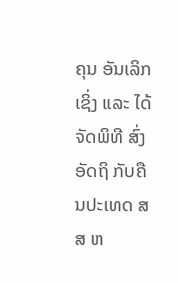ຄຸນ ອັນເລິກເຊິ່ງ ແລະ ໄດ້ ຈັດພິທີ ສົ່ງ ອັດຖິ ກັບຄືນປະເທດ ສສ ຫ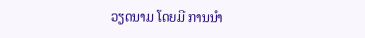ວຽດນາມ ໂດຍມີ ການນຳ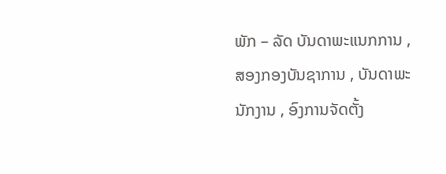ພັກ – ລັດ ບັນດາພະແນກການ , ສອງກອງບັນຊາການ , ບັນດາພະນັກງານ , ອົງການຈັດຕັ້ງ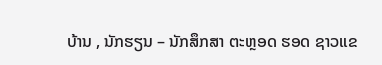ບ້ານ , ນັກຮຽນ – ນັກສຶກສາ ຕະຫຼອດ ຮອດ ຊາວແຂ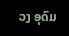ວງ ອຸດົມ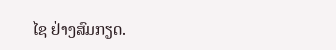ໄຊ ຢ່າງສົມກຽດ.